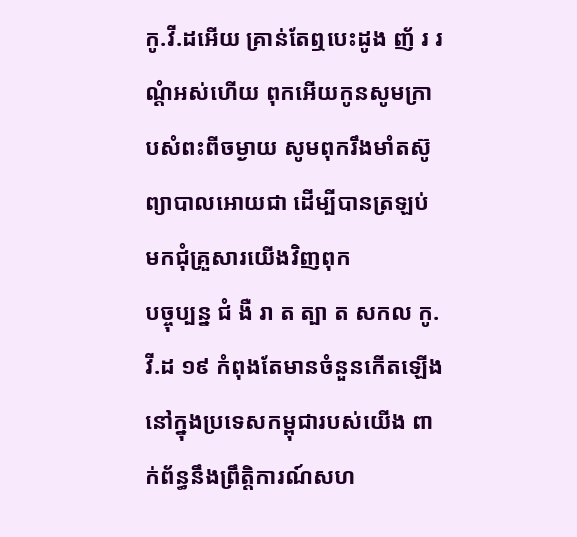កូ.វី.ដអើយ គ្រាន់តែឮបេះដូង ញ័ រ រណ្តំអស់ហើយ ពុកអើយកូនសូមក្រាបសំពះពីចម្ងាយ សូមពុករឹងមាំតស៊ូព្យាបាលអោយជា ដើម្បីបានត្រឡប់មកជុំគ្រួសារយើងវិញពុក
បច្ចុប្បន្ន ជំ ងឺ រា ត ត្បា ត សកល កូ.វី.ដ ១៩ កំពុងតែមានចំនួនកេីតឡេីង នៅក្នុងប្រទេសកម្ពុជារបស់យេីង ពាក់ព័ន្ធនឹងព្រឹត្តិការណ៍សហ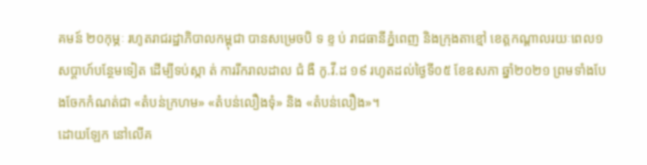គមន៍ ២០កុម្ភៈ រហូតរាជរដ្ឋាភិបាលកម្ពុជា បានសម្រេចបិ ទ ខ្ទ ប់ រាជធានីភ្នំពេញ និងក្រុងតាខ្មៅ ខេត្តកណ្តាលរយៈពេល១សប្តាហ៍បន្ថែមទៀត ដើម្បីទប់ស្កា ត់ ការរីករាលដាល ជំ ងឺ កូ.វី.ដ ១៩ រហូតដល់ថ្ងៃទី០៥ ខែឧសភា ឆ្នាំ២០២១ ព្រមទាំងបែងចែកកំណត់ជា «តំបន់ក្រហម» «តំបន់លឿងទុំ» និង «តំបន់លឿង»។
ដោយឡែក នៅលេីគ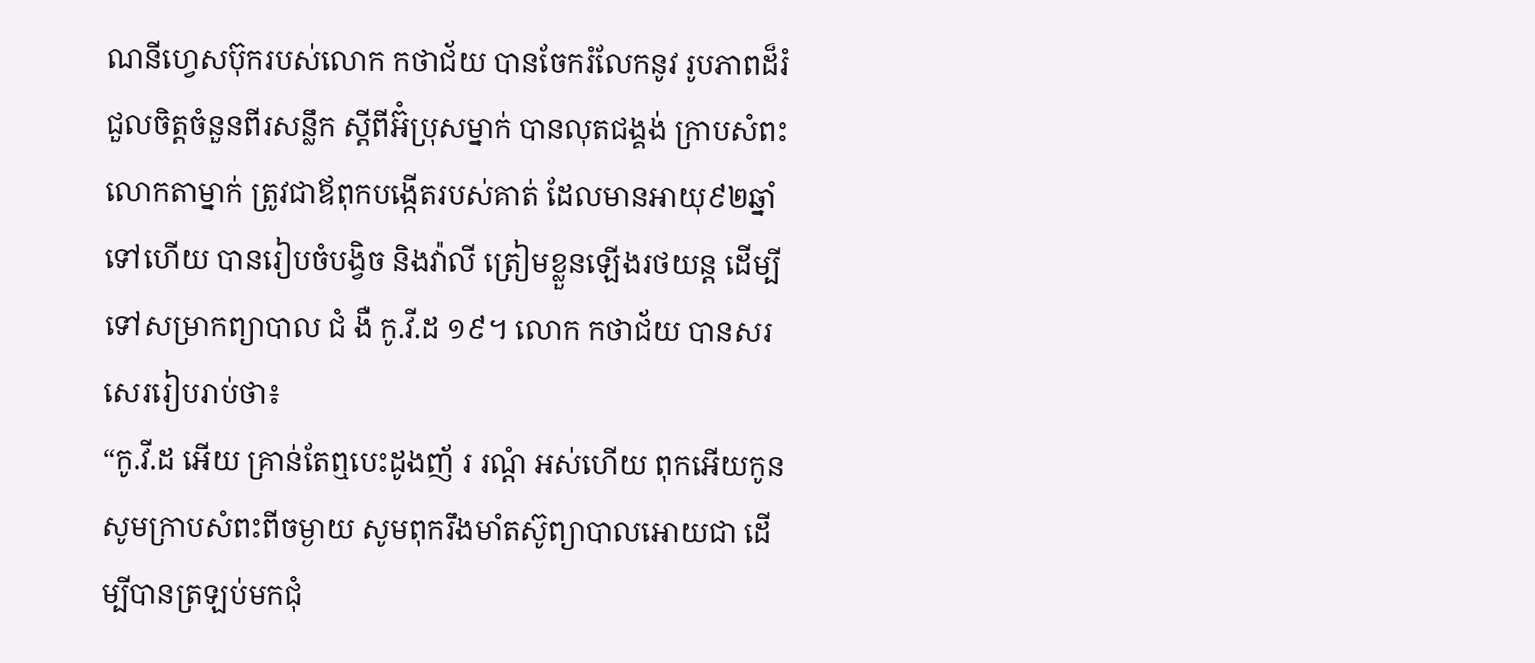ណនីហ្វេសប៊ុករបស់លោក កថាជ័យ បានចែករំលែកនូវ រូបភាពដ៏រំជួលចិត្តចំនួនពីរសន្លឹក ស្ដីពីអ៊ំប្រុសម្នាក់ បានលុតជង្គង់ ក្រាបសំពះលោកតាម្នាក់ ត្រូវជាឪពុកបង្កេីតរបស់គាត់ ដែលមានអាយុ៩២ឆ្នាំ ទៅហេីយ បានរៀបចំបង្វិច និងវ៉ាលី ត្រៀមខ្លួនឡេីងរថយន្ដ ដេីម្បីទៅសម្រាកព្យាបាល ជំ ងឺ កូ.វី.ដ ១៩។ លោក កថាជ័យ បានសរសេររៀបរាប់ថា៖
“កូ.វី.ដ អើយ គ្រាន់តែឮបេះដូងញ័ រ រណ្តំ អស់ហើយ ពុកអើយកូនសូមក្រាបសំពះពីចម្ងាយ សូមពុករឹងមាំតស៊ូព្យាបាលអោយជា ដើម្បីបានត្រឡប់មកជុំ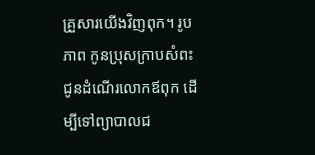គ្រួសារយើងវិញពុក។ រូបភាព កូនប្រុសក្រាបសំពះជូនដំណើរលោកឪពុក ដើម្បីទៅព្យាបាលជ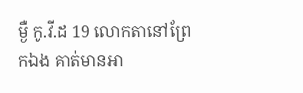ម្ងឺ កូ.វី.ដ 19 លោកតានៅព្រែកឯង គាត់មានអា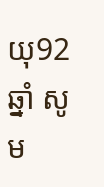យុ92ឆ្នាំ សូម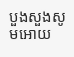បួងសួងសូមអោយ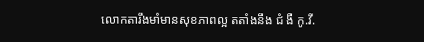លោកតារឹងមាំមានសុខភាពល្អ តតាំងនឹង ជំ ងឺ កូ.វី.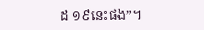ដ ១៩នេះផង”។